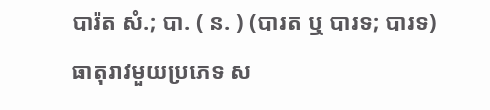បារ៉ត សំ.; បា. ( ន. ) (បារត ឬ បារទ; បារទ) ធាតុរាវមួយប្រភេទ ស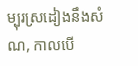ម្បុរស្រដៀងនឹងសំណ, កាលបើ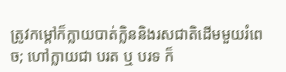ត្រូវកម្ដៅក៏ក្លាយបាត់ក្លិននិងរសជាតិដើមមួយរំពេច; ហៅក្លាយជា បរត ឬ បរទ ក៏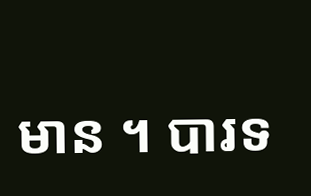មាន ។ បារទ